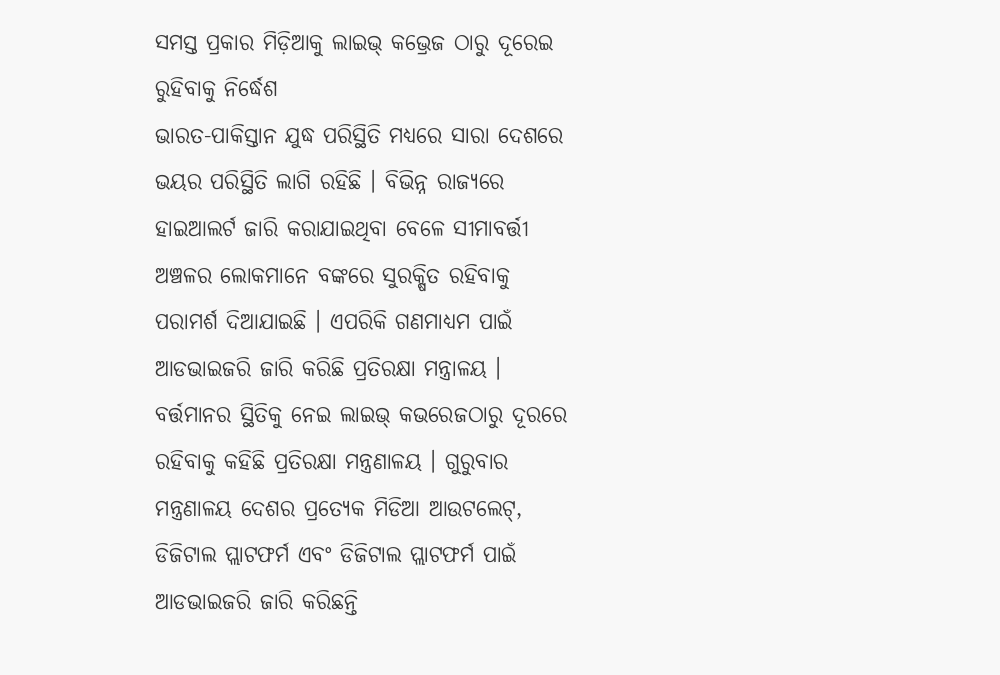ସମସ୍ତ ପ୍ରକାର ମିଡ଼ିଆକୁ ଲାଇଭ୍ କଭ୍ରେଜ ଠାରୁ ଦୂରେଇ ରୁହିବାକୁ ନିର୍ଦ୍ଧେଶ
ଭାରତ-ପାକିସ୍ତାନ ଯୁଦ୍ଧ ପରିସ୍ଥିତି ମଧ୍ୟରେ ସାରା ଦେଶରେ ଭୟର ପରିସ୍ଥିତି ଲାଗି ରହିଛି । ବିଭିନ୍ନ ରାଜ୍ୟରେ ହାଇଆଲର୍ଟ ଜାରି କରାଯାଇଥିବା ବେଳେ ସୀମାବର୍ତ୍ତୀ ଅଞ୍ଚଳର ଲୋକମାନେ ବଙ୍କରେ ସୁରକ୍ଷିତ ରହିବାକୁ ପରାମର୍ଶ ଦିଆଯାଇଛି । ଏପରିକି ଗଣମାଧ୍ୟମ ପାଇଁ ଆଡଭାଇଜରି ଜାରି କରିଛି ପ୍ରତିରକ୍ଷା ମନ୍ତ୍ରାଳୟ । ବର୍ତ୍ତମାନର ସ୍ଥିତିକୁ ନେଇ ଲାଇଭ୍ କଭରେଜଠାରୁ ଦୂରରେ ରହିବାକୁ କହିଛି ପ୍ରତିରକ୍ଷା ମନ୍ତ୍ରଣାଳୟ । ଗୁରୁବାର ମନ୍ତ୍ରଣାଳୟ ଦେଶର ପ୍ରତ୍ୟେକ ମିଡିଆ ଆଉଟଲେଟ୍, ଡିଜିଟାଲ ପ୍ଲାଟଫର୍ମ ଏବଂ ଡିଜିଟାଲ ପ୍ଲାଟଫର୍ମ ପାଇଁ ଆଡଭାଇଜରି ଜାରି କରିଛନ୍ତି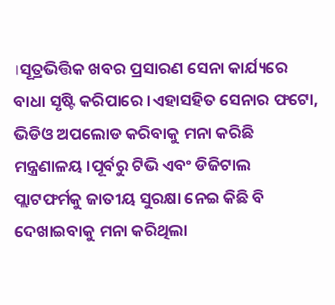।ସୂତ୍ରଭିତ୍ତିକ ଖବର ପ୍ରସାରଣ ସେନା କାର୍ଯ୍ୟରେ ବାଧା ସୃଷ୍ଟି କରିପାରେ ।ଏହାସହିତ ସେନାର ଫଟୋ, ଭିଡିଓ ଅପଲୋଡ କରିବାକୁ ମନା କରିଛି ମନ୍ତ୍ରଣାଳୟ ।ପୂର୍ବରୁ ଟିଭି ଏବଂ ଡିଜିଟାଲ ପ୍ଲାଟଫର୍ମକୁ ଜାତୀୟ ସୁରକ୍ଷା ନେଇ କିଛି ବି ଦେଖାଇବାକୁ ମନା କରିଥିଲା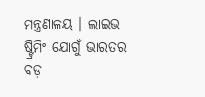ମନ୍ତ୍ରଣାଳୟ । ଲାଇଭ ଷ୍ଟ୍ରିମିଂ ଯୋଗୁଁ ଭାରତର ବଡ଼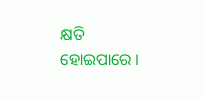କ୍ଷତି ହୋଇପାରେ ।